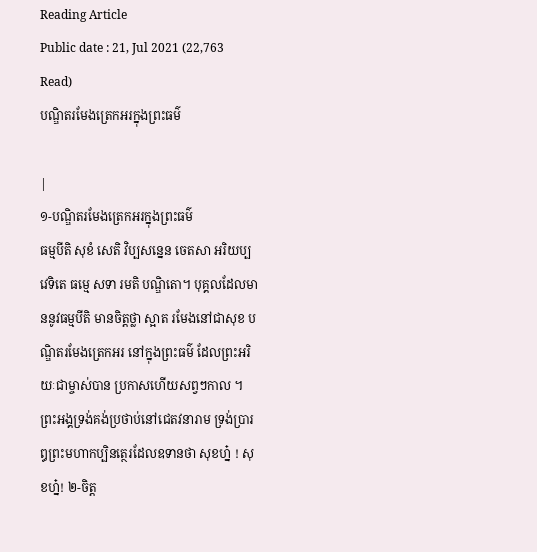Reading Article
Public date : 21, Jul 2021 (22,763 Read)
បណ្ឌិតរមែងត្រេកអរក្នុងព្រះធម៌

|
១-បណ្ឌិតរមែងត្រេកអរក្នុងព្រះធម៌
ធម្មបីតិ សុខំ សេតិ វិប្បសន្នេន ចេតសា អរិយប្បវេទិតេ ធម្មេ សទា រមតិ បណ្ឌិតោ។ បុគ្គលដែលមាននូវធម្មបីតិ មានចិត្តថ្លា ស្អាត រមែងនៅជាសុខ បណ្ឌិតរមែងត្រេកអរ នៅក្នុងព្រះធម៌ ដែលព្រះអរិយៈជាម្ចាស់បាន ប្រកាសហើយសព្វៗកាល ។ ព្រះអង្គទ្រង់គង់ប្រថាប់នៅជេតវនារាម ទ្រង់ប្រារឰព្រះមហាកប្បិនត្ថេរដែលឧទានថា សុខហ្ន៎ ! សុខហ្ន៎! ២-ចិត្ត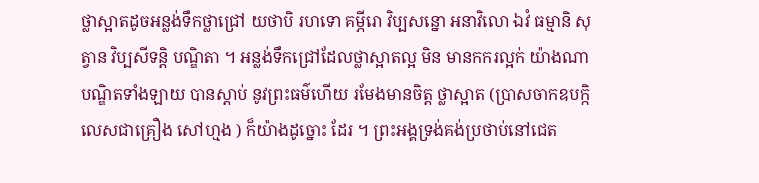ថ្លាស្អាតដូចអន្លង់ទឹកថ្លាជ្រៅ យថាបិ រហទោ គម្ភីរោ វិប្បសន្នោ អនាវិលោ ឯវំ ធម្មានិ សុត្វាន វិប្បសីទន្តិ បណ្ឌិតា ។ អន្លង់ទឹកជ្រៅដែលថ្លាស្អាតល្អ មិន មានកករល្អក់ យ៉ាងណា បណ្ឌិតទាំងឡាយ បានស្តាប់ នូវព្រះធម៌ហើយ រមែងមានចិត្ត ថ្លាស្អាត (ប្រាសចាកឧបក្កិលេសជាគ្រឿង សៅហ្មង ) ក៏យ៉ាងដូច្នោះ ដែរ ។ ព្រះអង្គទ្រង់គង់ប្រថាប់នៅជេត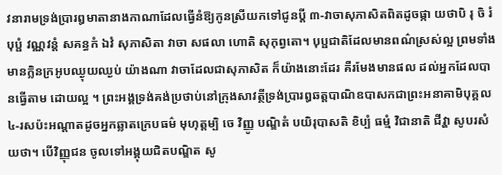វនារាមទ្រង់ប្រារឰមាតានាងកាណាដែលធ្វើនំឱ្យកូនស្រីយកទៅជូនប្តី ៣-វាចាសុភាសិតពិតដូចផ្កា យថាបិ រុ ចិ រំ បុប្ផំ វណ្ណវន្តំ សគន្ធកំ ឯវំ សុភាសិតា វាចា សផលា ហោតិ សុកុព្វតោ។ បុប្ផជាតិដែលមានពណ៌ស្រស់ល្អ ព្រមទាំងមានក្លិនក្រអូបឈ្ងុយឈ្ងប់ យ៉ាងណា វាចាដែលជាសុភាសិត ក៏យ៉ាងនោះដែរ គឺរមែងមានផល ដល់អ្នកដែលបានធ្វើតាម ដោយល្អ ។ ព្រះអង្គទ្រង់គង់ប្រថាប់នៅក្រុងសាវត្ថីទ្រង់ប្រារឰឆត្តបាណិឧបាសកជាព្រះអនាគាមិបុគ្គល ៤-រសប៉ះអណ្តាតដូចអ្នកឆ្លាតក្រេបធម៌ មុហុត្តម្បិ ចេ វិញ្ញូ បណ្ឌិតំ បយិរុបាសតិ ខិប្បំ ធម្មំ វិជានាតិ ជីវ្ហា សូបរសំ យថា។ បើវិញ្ញុជន ចូលទៅអង្គុយជិតបណ្ឌិត សូ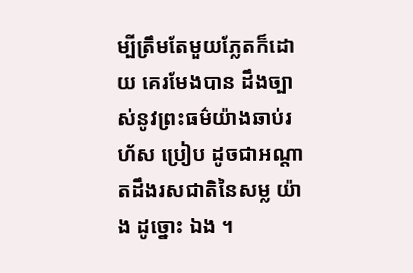ម្បីត្រឹមតែមួយភ្លែតក៏ដោយ គេរមែងបាន ដឹងច្បាស់នូវព្រះធម៌យ៉ាងឆាប់រហ័ស ប្រៀប ដូចជាអណ្តាតដឹងរសជាតិនៃសម្ល យ៉ាង ដូច្នោះ ឯង ។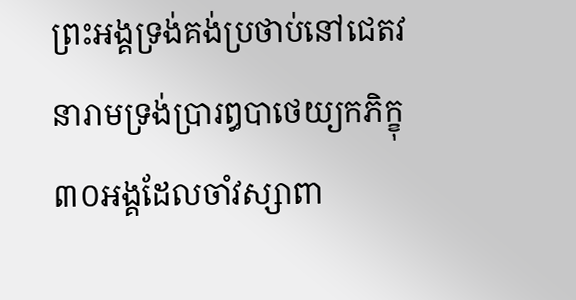ព្រះអង្គទ្រង់គង់ប្រថាប់នៅជេតវនារាមទ្រង់ប្រារឰបាថេយ្យកភិក្ខុ៣០អង្គដែលចាំវស្សាពា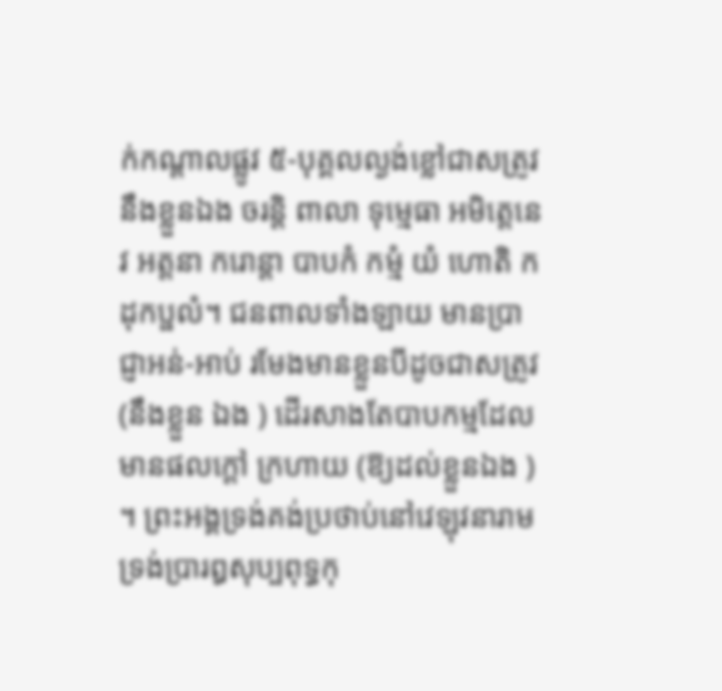ក់កណ្តាលផ្លូវ ៥-បុគ្គលល្ងង់ខ្លៅជាសត្រូវនឹងខ្លួនឯង ចរន្តិ ពាលា ទុម្មេធា អមិត្តេនេវ អត្តនា ករោន្តា បាបកំ កម្មំ យំ ហោតិ កដុកប្ផលំ។ ជនពាលទាំងឡាយ មានប្រាជ្ញាអន់-អាប់ រមែងមានខ្លួនបីដូចជាសត្រូវ (នឹងខ្លួន ឯង ) ដើរសាងតែបាបកម្មដែលមានផលក្តៅ ក្រហាយ (ឱ្យដល់ខ្លួនឯង ) ។ ព្រះអង្គទ្រង់គង់ប្រថាប់នៅវេឡុវនារាមទ្រង់ប្រារឰសុប្បពុទ្ធកុ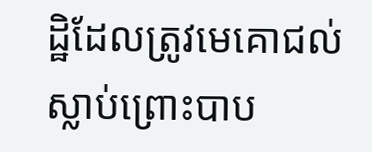ដ្ឋិដែលត្រូវមេគោជល់ស្លាប់ព្រោះបាប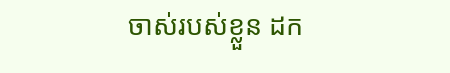ចាស់របស់ខ្លួន ដក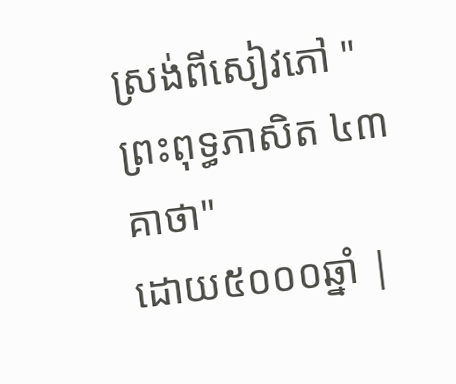ស្រង់ពីសៀវភៅ "ព្រះពុទ្ធភាសិត ៤៣គាថា"
ដោយ៥០០០ឆ្នាំ |